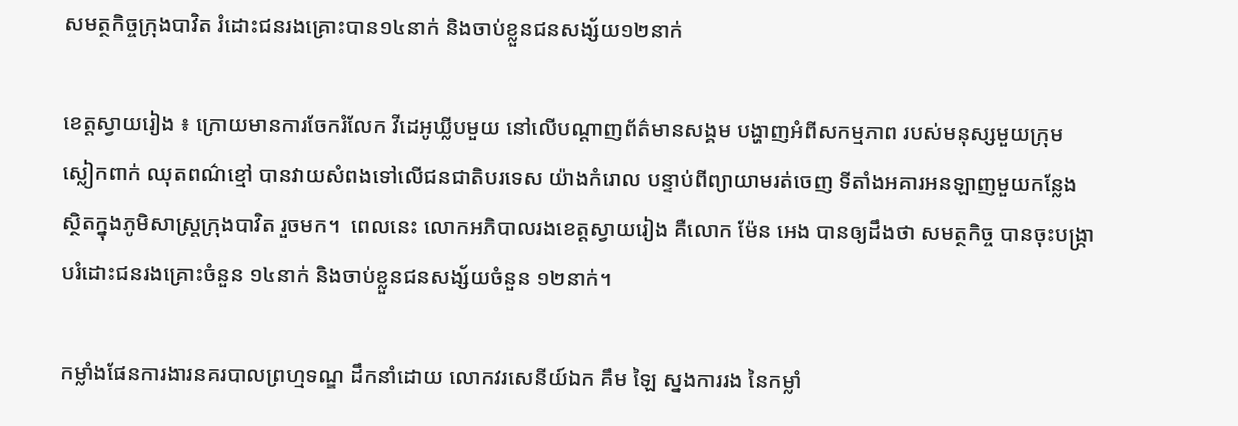សមត្ថកិច្ចក្រុងបាវិត រំដោះជនរងគ្រោះបាន១៤នាក់ និងចាប់ខ្លួនជនសង្ស័យ១២នាក់

ខេត្តស្វាយរៀង ៖ ក្រោយមានការចែករំលែក វីដេអូឃ្លីបមួយ នៅលើបណ្តាញព័ត៌មានសង្គម បង្ហាញអំពីសកម្មភាព របស់មនុស្សមួយក្រុម ស្លៀកពាក់ ឈុតពណ៌ខ្មៅ បានវាយសំពងទៅលើជនជាតិបរទេស យ៉ាងកំរោល បន្ទាប់ពីព្យាយាមរត់ចេញ ទីតាំងអគារអនឡាញមួយកន្លែង ស្ថិតក្នុងភូមិសាស្ត្រក្រុងបាវិត រួចមក។  ពេលនេះ លោកអភិបាលរងខេត្តស្វាយរៀង គឺលោក ម៉ែន អេង បានឲ្យដឹងថា សមត្ថកិច្ច បានចុះបង្ក្រាបរំដោះជនរងគ្រោះចំនួន ១៤នាក់ និងចាប់ខ្លួនជនសង្ស័យចំនួន ១២នាក់។

កម្លាំងផែនការងារនគរបាលព្រហ្មទណ្ឌ ដឹកនាំដោយ លោកវរសេនីយ៍ឯក គឹម ឡៃ ស្នងការរង នៃកម្លាំ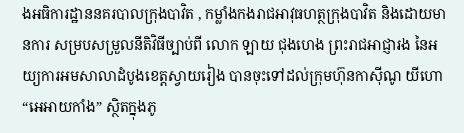ងអធិការដ្ឋាននគរបាលក្រុងបាវិត , កម្លាំងកងរាជអាវុធហត្ថក្រុងបាវិត និងដោយមានការ សម្របសម្រួលនីតិវិធីច្បាប់ពី លោក ឡាយ ជុងហេង ព្រះរាជអាជ្ញារង នៃអយ្យការអមសាលាដំបូងខេត្តស្វាយរៀង បានចុះទៅដល់ក្រុមហ៊ុនកាស៊ីណូ យីហោ “អេអាយកាំង” ស្ថិតក្នុងភូ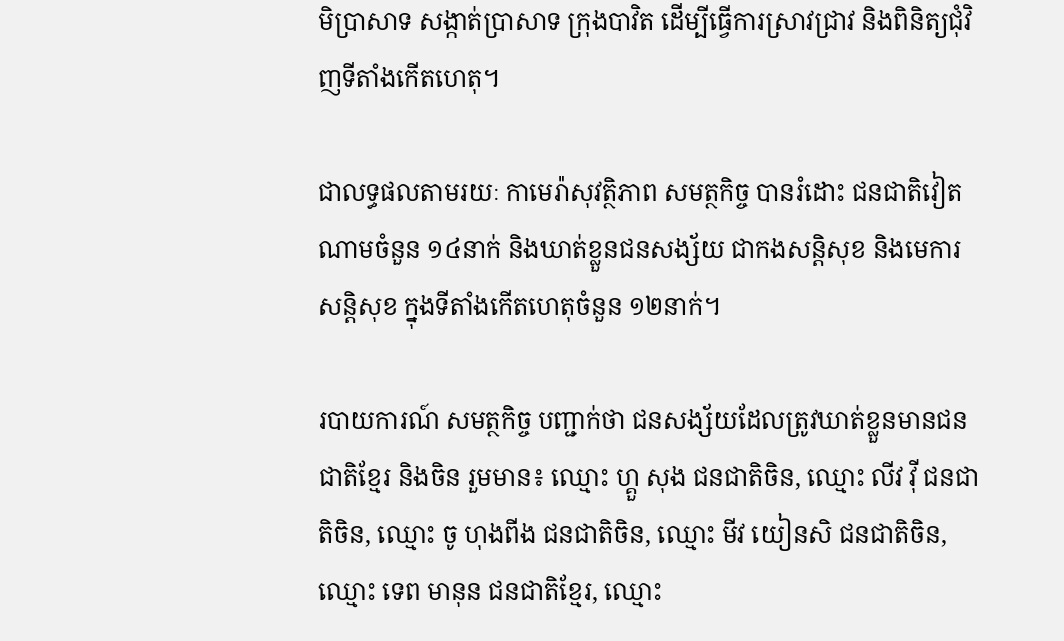មិប្រាសាទ សង្កាត់ប្រាសាទ ក្រុងបាវិត ដើម្បីធ្វើការស្រាវជ្រាវ និងពិនិត្យជុំវិញទីតាំងកើតហេតុ។

ជាលទ្ធផលតាមរយៈ កាមេរ៉ាសុវត្ថិភាព សមត្ថកិច្ច បានរំដោះ ជនជាតិវៀតណាមចំនួន ១៤នាក់ និងឃាត់ខ្លួនជនសង្ស័យ ជាកងសន្តិសុខ និងមេការសន្តិសុខ ក្នុងទីតាំងកើតហេតុចំនួន ១២នាក់។

របាយការណ៍ សមត្ថកិច្ច បញ្ជាក់ថា ជនសង្ស័យដែលត្រូវឃាត់ខ្លួនមានជនជាតិខ្មែរ និងចិន រួមមាន៖ ឈ្មោះ ហ្គួ សុង ជនជាតិចិន, ឈ្មោះ លីវ វ៉ី ជនជាតិចិន, ឈ្មោះ ចូ ហុងពីង ជនជាតិចិន, ឈ្មោះ មីវ យៀនសិ ជនជាតិចិន, ឈ្មោះ ទេព មានុន ជនជាតិខ្មែរ, ឈ្មោះ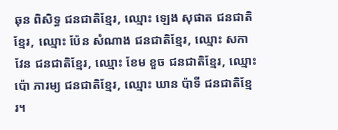ឆុន ពិសិទ្ធ ជនជាតិខ្មែរ, ឈ្មោះ ឡេង សុផាត ជនជាតិខ្មែរ, ឈ្មោះ ប៉ែន សំណាង ជនជាតិខ្មែរ, ឈ្មោះ សកា វែន ជនជាតិខ្មែរ, ឈ្មោះ ខែម ខួច ជនជាតិខ្មែរ, ឈ្មោះ ប៉ោ ភារម្យ ជនជាតិខ្មែរ, ឈ្មោះ ឃាន ប៉ាទី ជនជាតិខ្មែរ។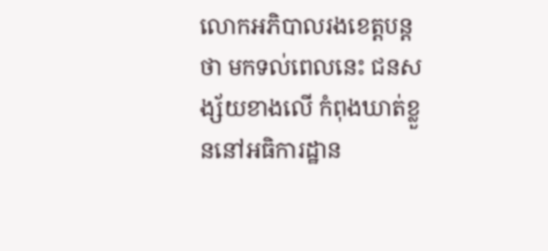លោកអភិបាលរងខេត្តបន្តថា មកទល់ពេលនេះ ជនសង្ស័យខាងលើ កំពុងឃាត់ខ្លួននៅអធិការដ្ឋាន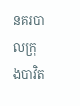នគរបាលក្រុងបាវិត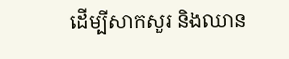ដើម្បីសាកសួរ និងឈាន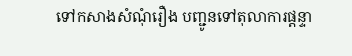ទៅកសាងសំណុំរឿង បញ្ជូនទៅតុលាការផ្ដន្ទា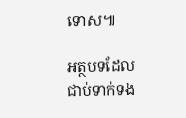ទោស៕

អត្ថបទដែលជាប់ទាក់ទង